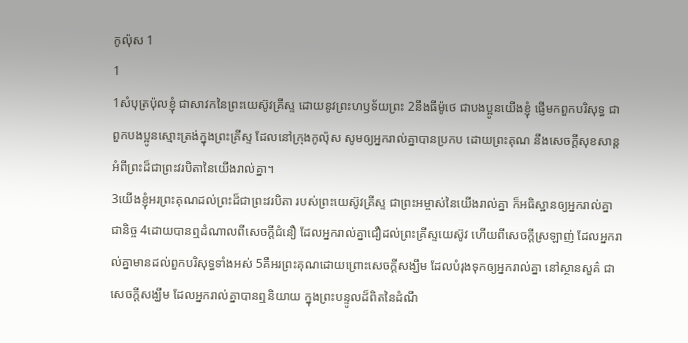កូល៉ុស 1
1
1សំបុត្រប៉ុលខ្ញុំ ជាសាវកនៃព្រះយេស៊ូវគ្រីស្ទ ដោយនូវព្រះហឫទ័យព្រះ 2នឹងធីម៉ូថេ ជាបងប្អូនយើងខ្ញុំ ផ្ញើមកពួកបរិសុទ្ធ ជាពួកបងប្អូនស្មោះត្រង់ក្នុងព្រះគ្រីស្ទ ដែលនៅក្រុងកូល៉ុស សូមឲ្យអ្នករាល់គ្នាបានប្រកប ដោយព្រះគុណ នឹងសេចក្ដីសុខសាន្ត អំពីព្រះដ៏ជាព្រះវរបិតានៃយើងរាល់គ្នា។
3យើងខ្ញុំអរព្រះគុណដល់ព្រះដ៏ជាព្រះវរបិតា របស់ព្រះយេស៊ូវគ្រីស្ទ ជាព្រះអម្ចាស់នៃយើងរាល់គ្នា ក៏អធិស្ឋានឲ្យអ្នករាល់គ្នាជានិច្ច 4ដោយបានឮដំណាលពីសេចក្ដីជំនឿ ដែលអ្នករាល់គ្នាជឿដល់ព្រះគ្រីស្ទយេស៊ូវ ហើយពីសេចក្ដីស្រឡាញ់ ដែលអ្នករាល់គ្នាមានដល់ពួកបរិសុទ្ធទាំងអស់ 5គឺអរព្រះគុណដោយព្រោះសេចក្ដីសង្ឃឹម ដែលបំរុងទុកឲ្យអ្នករាល់គ្នា នៅស្ថានសួគ៌ ជាសេចក្ដីសង្ឃឹម ដែលអ្នករាល់គ្នាបានឮនិយាយ ក្នុងព្រះបន្ទូលដ៏ពិតនៃដំណឹ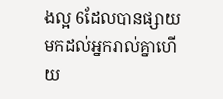ងល្អ 6ដែលបានផ្សាយមកដល់អ្នករាល់គ្នាហើយ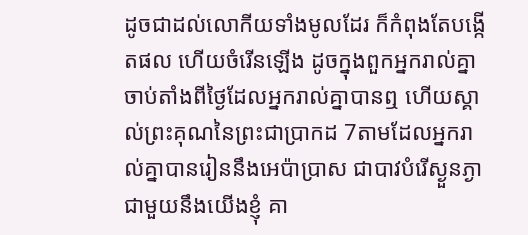ដូចជាដល់លោកីយទាំងមូលដែរ ក៏កំពុងតែបង្កើតផល ហើយចំរើនឡើង ដូចក្នុងពួកអ្នករាល់គ្នា ចាប់តាំងពីថ្ងៃដែលអ្នករាល់គ្នាបានឮ ហើយស្គាល់ព្រះគុណនៃព្រះជាប្រាកដ 7តាមដែលអ្នករាល់គ្នាបានរៀននឹងអេប៉ាប្រាស ជាបាវបំរើស្ងួនភ្ងាជាមួយនឹងយើងខ្ញុំ គា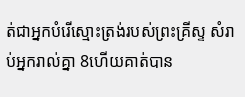ត់ជាអ្នកបំរើស្មោះត្រង់របស់ព្រះគ្រីស្ទ សំរាប់អ្នករាល់គ្នា 8ហើយគាត់បាន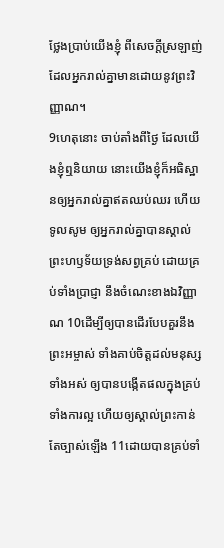ថ្លែងប្រាប់យើងខ្ញុំ ពីសេចក្ដីស្រឡាញ់ ដែលអ្នករាល់គ្នាមានដោយនូវព្រះវិញ្ញាណ។
9ហេតុនោះ ចាប់តាំងពីថ្ងៃ ដែលយើងខ្ញុំឮនិយាយ នោះយើងខ្ញុំក៏អធិស្ឋានឲ្យអ្នករាល់គ្នាឥតឈប់ឈរ ហើយទូលសូម ឲ្យអ្នករាល់គ្នាបានស្គាល់ព្រះហឫទ័យទ្រង់សព្វគ្រប់ ដោយគ្រប់ទាំងប្រាជ្ញា នឹងចំណេះខាងឯវិញ្ញាណ 10ដើម្បីឲ្យបានដើរបែបគួរនឹងព្រះអម្ចាស់ ទាំងគាប់ចិត្តដល់មនុស្សទាំងអស់ ឲ្យបានបង្កើតផលក្នុងគ្រប់ទាំងការល្អ ហើយឲ្យស្គាល់ព្រះកាន់តែច្បាស់ឡើង 11ដោយបានគ្រប់ទាំ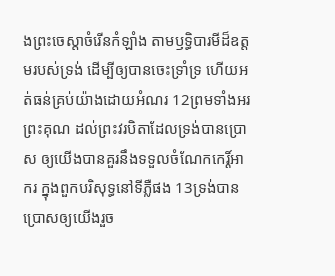ងព្រះចេស្តាចំរើនកំឡាំង តាមឫទ្ធិបារមីដ៏ឧត្តមរបស់ទ្រង់ ដើម្បីឲ្យបានចេះទ្រាំទ្រ ហើយអត់ធន់គ្រប់យ៉ាងដោយអំណរ 12ព្រមទាំងអរព្រះគុណ ដល់ព្រះវរបិតាដែលទ្រង់បានប្រោស ឲ្យយើងបានគួរនឹងទទួលចំណែកកេរ្ដិ៍អាករ ក្នុងពួកបរិសុទ្ធនៅទីភ្លឺផង 13ទ្រង់បានប្រោសឲ្យយើងរួច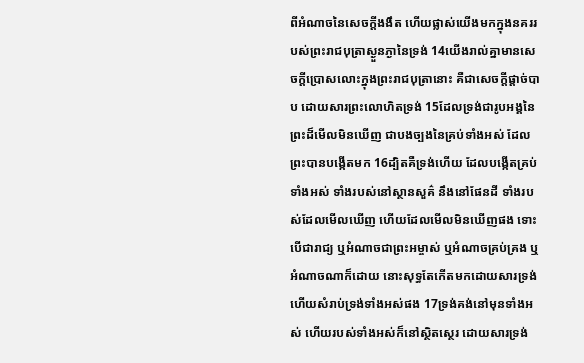ពីអំណាចនៃសេចក្ដីងងឹត ហើយផ្លាស់យើងមកក្នុងនគររបស់ព្រះរាជបុត្រាស្ងួនភ្ងានៃទ្រង់ 14យើងរាល់គ្នាមានសេចក្ដីប្រោសលោះក្នុងព្រះរាជបុត្រានោះ គឺជាសេចក្ដីផ្តាច់បាប ដោយសារព្រះលោហិតទ្រង់ 15ដែលទ្រង់ជារូបអង្គនៃព្រះដ៏មើលមិនឃើញ ជាបងច្បងនៃគ្រប់ទាំងអស់ ដែលព្រះបានបង្កើតមក 16ដ្បិតគឺទ្រង់ហើយ ដែលបង្កើតគ្រប់ទាំងអស់ ទាំងរបស់នៅស្ថានសួគ៌ នឹងនៅផែនដី ទាំងរបស់ដែលមើលឃើញ ហើយដែលមើលមិនឃើញផង ទោះបើជារាជ្យ ឬអំណាចជាព្រះអម្ចាស់ ឬអំណាចគ្រប់គ្រង ឬអំណាចណាក៏ដោយ នោះសុទ្ធតែកើតមកដោយសារទ្រង់ ហើយសំរាប់ទ្រង់ទាំងអស់ផង 17ទ្រង់គង់នៅមុនទាំងអស់ ហើយរបស់ទាំងអស់ក៏នៅស្ថិតស្ថេរ ដោយសារទ្រង់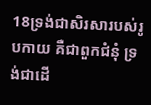18ទ្រង់ជាសិរសារបស់រូបកាយ គឺជាពួកជំនុំ ទ្រង់ជាដើ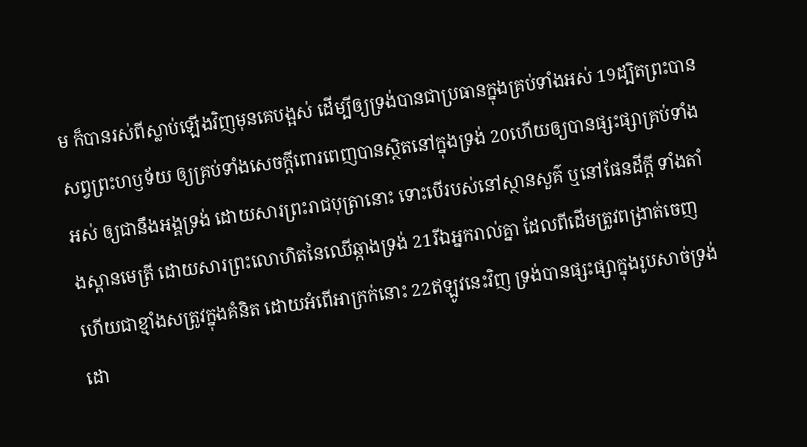ម ក៏បានរស់ពីស្លាប់ឡើងវិញមុនគេបង្អស់ ដើម្បីឲ្យទ្រង់បានជាប្រធានក្នុងគ្រប់ទាំងអស់ 19ដ្បិតព្រះបានសព្វព្រះហឫទ័យ ឲ្យគ្រប់ទាំងសេចក្ដីពោរពេញបានស្ថិតនៅក្នុងទ្រង់ 20ហើយឲ្យបានផ្សះផ្សាគ្រប់ទាំងអស់ ឲ្យជានឹងអង្គទ្រង់ ដោយសារព្រះរាជបុត្រានោះ ទោះបើរបស់នៅស្ថានសួគ៌ ឬនៅផែនដីក្តី ទាំងតាំងស្ពានមេត្រី ដោយសារព្រះលោហិតនៃឈើឆ្កាងទ្រង់ 21រីឯអ្នករាល់គ្នា ដែលពីដើមត្រូវពង្រាត់ចេញ ហើយជាខ្មាំងសត្រូវក្នុងគំនិត ដោយអំពើអាក្រក់នោះ 22ឥឡូវនេះវិញ ទ្រង់បានផ្សះផ្សាក្នុងរូបសាច់ទ្រង់ ដោ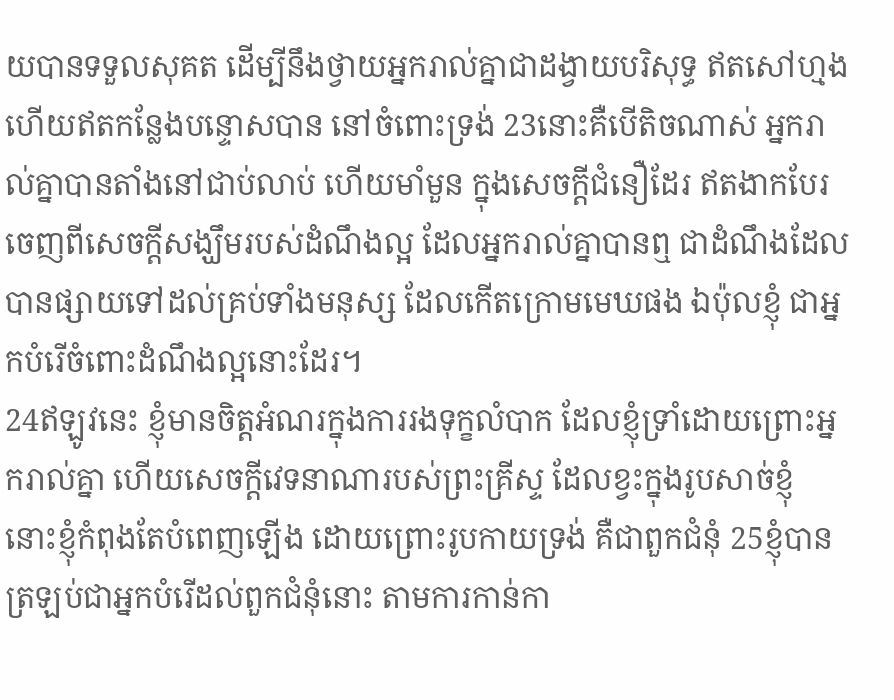យបានទទួលសុគត ដើម្បីនឹងថ្វាយអ្នករាល់គ្នាជាដង្វាយបរិសុទ្ធ ឥតសៅហ្មង ហើយឥតកន្លែងបន្ទោសបាន នៅចំពោះទ្រង់ 23នោះគឺបើតិចណាស់ អ្នករាល់គ្នាបានតាំងនៅជាប់លាប់ ហើយមាំមួន ក្នុងសេចក្ដីជំនឿដែរ ឥតងាកបែរចេញពីសេចក្ដីសង្ឃឹមរបស់ដំណឹងល្អ ដែលអ្នករាល់គ្នាបានឮ ជាដំណឹងដែលបានផ្សាយទៅដល់គ្រប់ទាំងមនុស្ស ដែលកើតក្រោមមេឃផង ឯប៉ុលខ្ញុំ ជាអ្នកបំរើចំពោះដំណឹងល្អនោះដែរ។
24ឥឡូវនេះ ខ្ញុំមានចិត្តអំណរក្នុងការរងទុក្ខលំបាក ដែលខ្ញុំទ្រាំដោយព្រោះអ្នករាល់គ្នា ហើយសេចក្ដីវេទនាណារបស់ព្រះគ្រីស្ទ ដែលខ្វះក្នុងរូបសាច់ខ្ញុំ នោះខ្ញុំកំពុងតែបំពេញឡើង ដោយព្រោះរូបកាយទ្រង់ គឺជាពួកជំនុំ 25ខ្ញុំបានត្រឡប់ជាអ្នកបំរើដល់ពួកជំនុំនោះ តាមការកាន់កា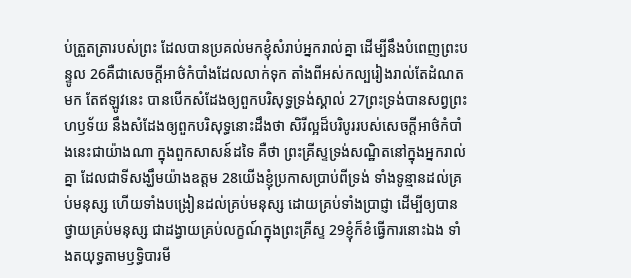ប់ត្រួតត្រារបស់ព្រះ ដែលបានប្រគល់មកខ្ញុំសំរាប់អ្នករាល់គ្នា ដើម្បីនឹងបំពេញព្រះបន្ទូល 26គឺជាសេចក្ដីអាថ៌កំបាំងដែលលាក់ទុក តាំងពីអស់កល្បរៀងរាល់តែដំណតមក តែឥឡូវនេះ បានបើកសំដែងឲ្យពួកបរិសុទ្ធទ្រង់ស្គាល់ 27ព្រះទ្រង់បានសព្វព្រះហឫទ័យ នឹងសំដែងឲ្យពួកបរិសុទ្ធនោះដឹងថា សិរីល្អដ៏បរិបូររបស់សេចក្ដីអាថ៌កំបាំងនេះជាយ៉ាងណា ក្នុងពួកសាសន៍ដទៃ គឺថា ព្រះគ្រីស្ទទ្រង់សណ្ឋិតនៅក្នុងអ្នករាល់គ្នា ដែលជាទីសង្ឃឹមយ៉ាងឧត្តម 28យើងខ្ញុំប្រកាសប្រាប់ពីទ្រង់ ទាំងទូន្មានដល់គ្រប់មនុស្ស ហើយទាំងបង្រៀនដល់គ្រប់មនុស្ស ដោយគ្រប់ទាំងប្រាជ្ញា ដើម្បីឲ្យបានថ្វាយគ្រប់មនុស្ស ជាដង្វាយគ្រប់លក្ខណ៍ក្នុងព្រះគ្រីស្ទ 29ខ្ញុំក៏ខំធ្វើការនោះឯង ទាំងតយុទ្ធតាមឫទ្ធិបារមី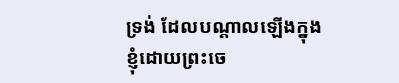ទ្រង់ ដែលបណ្តាលឡើងក្នុងខ្ញុំដោយព្រះចេ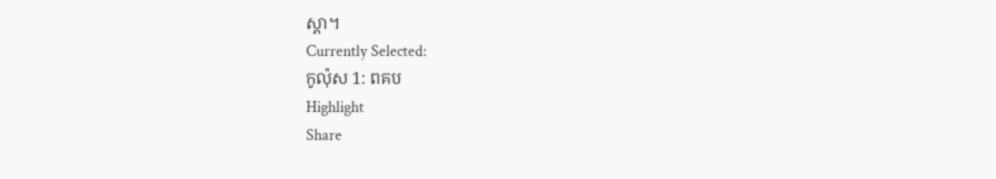ស្តា។
Currently Selected:
កូល៉ុស 1: ពគប
Highlight
Share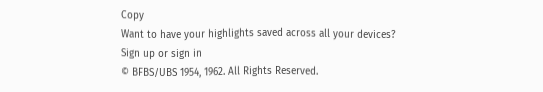Copy
Want to have your highlights saved across all your devices? Sign up or sign in
© BFBS/UBS 1954, 1962. All Rights Reserved.